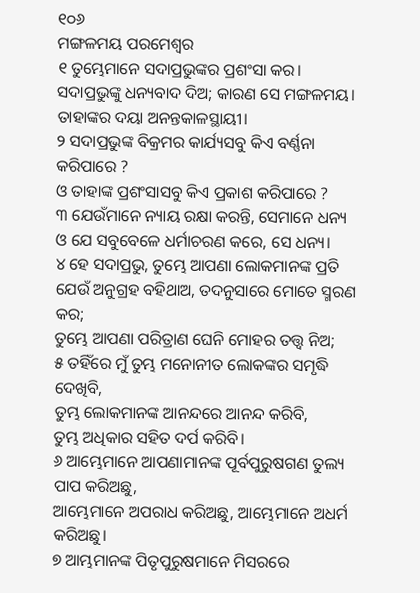୧୦୬
ମଙ୍ଗଳମୟ ପରମେଶ୍ୱର
୧ ତୁମ୍ଭେମାନେ ସଦାପ୍ରଭୁଙ୍କର ପ୍ରଶଂସା କର।
ସଦାପ୍ରଭୁଙ୍କୁ ଧନ୍ୟବାଦ ଦିଅ; କାରଣ ସେ ମଙ୍ଗଳମୟ।
ତାହାଙ୍କର ଦୟା ଅନନ୍ତକାଳସ୍ଥାୟୀ।
୨ ସଦାପ୍ରଭୁଙ୍କ ବିକ୍ରମର କାର୍ଯ୍ୟସବୁ କିଏ ବର୍ଣ୍ଣନା କରିପାରେ ?
ଓ ତାହାଙ୍କ ପ୍ରଶଂସାସବୁ କିଏ ପ୍ରକାଶ କରିପାରେ ?
୩ ଯେଉଁମାନେ ନ୍ୟାୟ ରକ୍ଷା କରନ୍ତି, ସେମାନେ ଧନ୍ୟ
ଓ ଯେ ସବୁବେଳେ ଧର୍ମାଚରଣ କରେ, ସେ ଧନ୍ୟ।
୪ ହେ ସଦାପ୍ରଭୁ, ତୁମ୍ଭେ ଆପଣା ଲୋକମାନଙ୍କ ପ୍ରତି
ଯେଉଁ ଅନୁଗ୍ରହ ବହିଥାଅ, ତଦନୁସାରେ ମୋତେ ସ୍ମରଣ କର;
ତୁମ୍ଭେ ଆପଣା ପରିତ୍ରାଣ ଘେନି ମୋହର ତତ୍ତ୍ୱ ନିଅ;
୫ ତହିଁରେ ମୁଁ ତୁମ୍ଭ ମନୋନୀତ ଲୋକଙ୍କର ସମୃଦ୍ଧି ଦେଖିବି,
ତୁମ୍ଭ ଲୋକମାନଙ୍କ ଆନନ୍ଦରେ ଆନନ୍ଦ କରିବି,
ତୁମ୍ଭ ଅଧିକାର ସହିତ ଦର୍ପ କରିବି।
୬ ଆମ୍ଭେମାନେ ଆପଣାମାନଙ୍କ ପୂର୍ବପୁରୁଷଗଣ ତୁଲ୍ୟ ପାପ କରିଅଛୁ,
ଆମ୍ଭେମାନେ ଅପରାଧ କରିଅଛୁ, ଆମ୍ଭେମାନେ ଅଧର୍ମ କରିଅଛୁ।
୭ ଆମ୍ଭମାନଙ୍କ ପିତୃପୁରୁଷମାନେ ମିସରରେ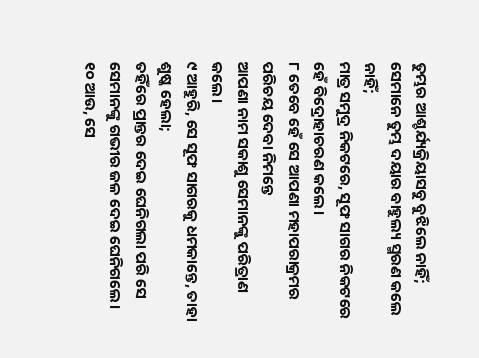ତୁମ୍ଭର ଆଶ୍ଚର୍ଯ୍ୟକ୍ରିୟାସବୁ ବୁଝିଲେ ନାହିଁ;
ସେମାନେ ତୁମ୍ଭ ଦୟାର ବାହୁଲ୍ୟ ସ୍ମରଣ କଲେ ନାହିଁ;
ମାତ୍ର ସମୁଦ୍ର ନିକଟରେ, ସୂଫ ସାଗର ନିକଟରେ ହେଁ ବିଦ୍ରୋହାଚରଣ କଲେ।
୮ ତେବେ ହେଁ ସେ ଆପଣା ମହାପରାକ୍ରମର ପରିଚୟ ଦେବା ନିମନ୍ତେ
ଆପଣା ନାମ ସକାଶୁ ସେମାନଙ୍କୁ ପରିତ୍ରାଣ କଲେ।
୯ ଆହୁରି, ସେ ସୂଫ ସାଗରକୁ ଧମକାନ୍ତେ, ତାହା ଶୁଷ୍କ ହେଲା;
ତହିଁରେ ପ୍ରାନ୍ତର ଦେଇ ଘେନିଗଲା ପରି ସେ ସେମାନଙ୍କୁ ଗଭୀର ଜଳ ଦେଇ ଘେନିଗଲେ।
୧୦ ଆଉ, ସେ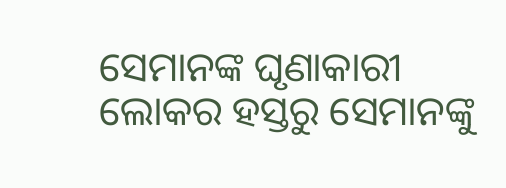ସେମାନଙ୍କ ଘୃଣାକାରୀ ଲୋକର ହସ୍ତରୁ ସେମାନଙ୍କୁ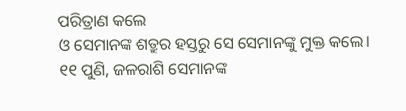ପରିତ୍ରାଣ କଲେ
ଓ ସେମାନଙ୍କ ଶତ୍ରୁର ହସ୍ତରୁ ସେ ସେମାନଙ୍କୁ ମୁକ୍ତ କଲେ।
୧୧ ପୁଣି, ଜଳରାଶି ସେମାନଙ୍କ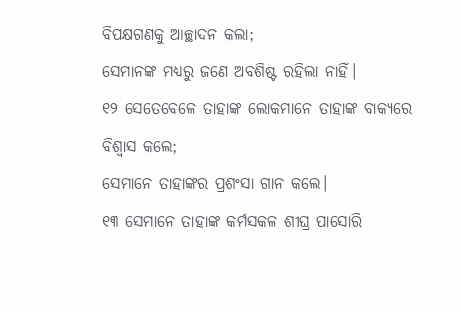ବିପକ୍ଷଗଣକୁ ଆଚ୍ଛାଦନ କଲା;
ସେମାନଙ୍କ ମଧ୍ୟରୁ ଜଣେ ଅବଶିଷ୍ଟ ରହିଲା ନାହିଁ।
୧୨ ସେତେବେଳେ ତାହାଙ୍କ ଲୋକମାନେ ତାହାଙ୍କ ବାକ୍ୟରେ ବିଶ୍ୱାସ କଲେ;
ସେମାନେ ତାହାଙ୍କର ପ୍ରଶଂସା ଗାନ କଲେ।
୧୩ ସେମାନେ ତାହାଙ୍କ କର୍ମସକଳ ଶୀଘ୍ର ପାସୋରି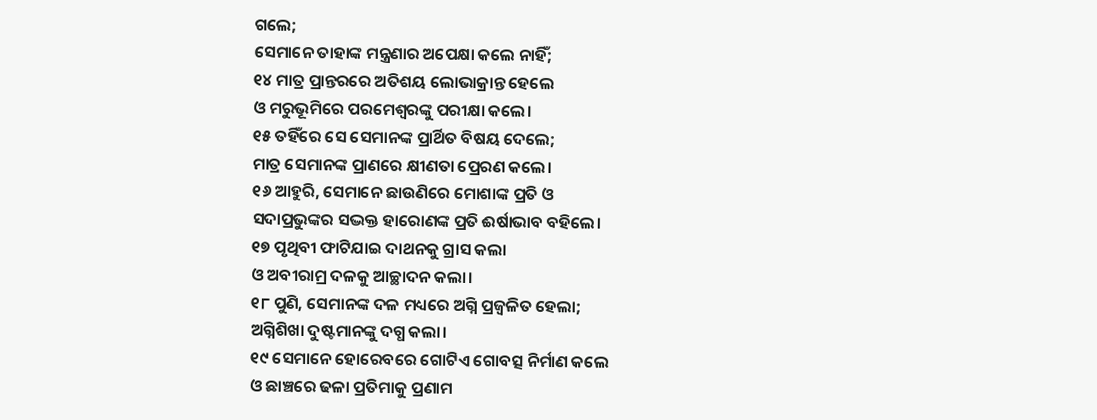ଗଲେ;
ସେମାନେ ତାହାଙ୍କ ମନ୍ତ୍ରଣାର ଅପେକ୍ଷା କଲେ ନାହିଁ;
୧୪ ମାତ୍ର ପ୍ରାନ୍ତରରେ ଅତିଶୟ ଲୋଭାକ୍ରାନ୍ତ ହେଲେ
ଓ ମରୁଭୂମିରେ ପରମେଶ୍ୱରଙ୍କୁ ପରୀକ୍ଷା କଲେ।
୧୫ ତହିଁରେ ସେ ସେମାନଙ୍କ ପ୍ରାର୍ଥିତ ବିଷୟ ଦେଲେ;
ମାତ୍ର ସେମାନଙ୍କ ପ୍ରାଣରେ କ୍ଷୀଣତା ପ୍ରେରଣ କଲେ।
୧୬ ଆହୁରି, ସେମାନେ ଛାଉଣିରେ ମୋଶାଙ୍କ ପ୍ରତି ଓ
ସଦାପ୍ରଭୁଙ୍କର ସଦ୍ଭକ୍ତ ହାରୋଣଙ୍କ ପ୍ରତି ଈର୍ଷାଭାବ ବହିଲେ।
୧୭ ପୃଥିବୀ ଫାଟିଯାଇ ଦାଥନକୁ ଗ୍ରାସ କଲା
ଓ ଅବୀରାମ୍ର ଦଳକୁ ଆଚ୍ଛାଦନ କଲା।
୧୮ ପୁଣି, ସେମାନଙ୍କ ଦଳ ମଧ୍ୟରେ ଅଗ୍ନି ପ୍ରଜ୍ୱଳିତ ହେଲା;
ଅଗ୍ନିଶିଖା ଦୁଷ୍ଟମାନଙ୍କୁ ଦଗ୍ଧ କଲା।
୧୯ ସେମାନେ ହୋରେବରେ ଗୋଟିଏ ଗୋବତ୍ସ ନିର୍ମାଣ କଲେ
ଓ ଛାଞ୍ଚରେ ଢଳା ପ୍ରତିମାକୁ ପ୍ରଣାମ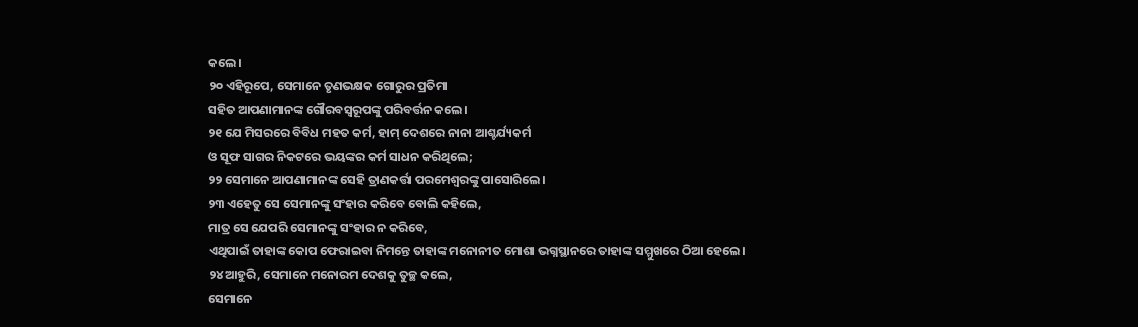କଲେ।
୨୦ ଏହିରୂପେ, ସେମାନେ ତୃଣଭକ୍ଷକ ଗୋରୁର ପ୍ରତିମା
ସହିତ ଆପଣାମାନଙ୍କ ଗୌରବସ୍ୱରୂପଙ୍କୁ ପରିବର୍ତ୍ତନ କଲେ।
୨୧ ଯେ ମିସରରେ ବିବିଧ ମହତ କର୍ମ, ହାମ୍ ଦେଶରେ ନାନା ଆଶ୍ଚର୍ଯ୍ୟକର୍ମ
ଓ ସୂଫ ସାଗର ନିକଟରେ ଭୟଙ୍କର କର୍ମ ସାଧନ କରିଥିଲେ;
୨୨ ସେମାନେ ଆପଣାମାନଙ୍କ ସେହି ତ୍ରାଣକର୍ତ୍ତା ପରମେଶ୍ୱରଙ୍କୁ ପାସୋରିଲେ।
୨୩ ଏହେତୁ ସେ ସେମାନଙ୍କୁ ସଂହାର କରିବେ ବୋଲି କହିଲେ,
ମାତ୍ର ସେ ଯେପରି ସେମାନଙ୍କୁ ସଂହାର ନ କରିବେ,
ଏଥିପାଇଁ ତାହାଙ୍କ କୋପ ଫେରାଇବା ନିମନ୍ତେ ତାହାଙ୍କ ମନୋନୀତ ମୋଶା ଭଗ୍ନସ୍ଥାନରେ ତାହାଙ୍କ ସମ୍ମୁଖରେ ଠିଆ ହେଲେ।
୨୪ ଆହୁରି, ସେମାନେ ମନୋରମ ଦେଶକୁ ତୁଚ୍ଛ କଲେ,
ସେମାନେ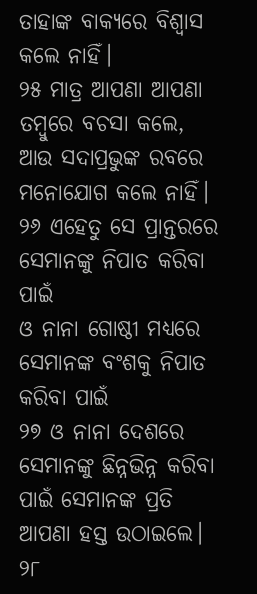ତାହାଙ୍କ ବାକ୍ୟରେ ବିଶ୍ୱାସ କଲେ ନାହିଁ।
୨୫ ମାତ୍ର ଆପଣା ଆପଣା ତମ୍ବୁରେ ବଚସା କଲେ,
ଆଉ ସଦାପ୍ରଭୁଙ୍କ ରବରେ ମନୋଯୋଗ କଲେ ନାହିଁ।
୨୬ ଏହେତୁ ସେ ପ୍ରାନ୍ତରରେ ସେମାନଙ୍କୁ ନିପାତ କରିବା ପାଇଁ
ଓ ନାନା ଗୋଷ୍ଠୀ ମଧ୍ୟରେ ସେମାନଙ୍କ ବଂଶକୁ ନିପାତ କରିବା ପାଇଁ
୨୭ ଓ ନାନା ଦେଶରେ ସେମାନଙ୍କୁ ଛିନ୍ନଭିନ୍ନ କରିବା
ପାଇଁ ସେମାନଙ୍କ ପ୍ରତି ଆପଣା ହସ୍ତ ଉଠାଇଲେ।
୨୮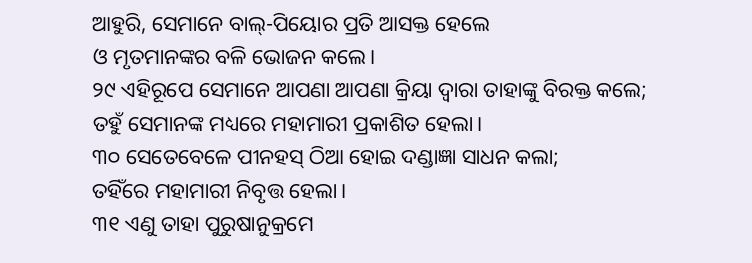ଆହୁରି, ସେମାନେ ବାଲ୍-ପିୟୋର ପ୍ରତି ଆସକ୍ତ ହେଲେ
ଓ ମୃତମାନଙ୍କର ବଳି ଭୋଜନ କଲେ।
୨୯ ଏହିରୂପେ ସେମାନେ ଆପଣା ଆପଣା କ୍ରିୟା ଦ୍ୱାରା ତାହାଙ୍କୁ ବିରକ୍ତ କଲେ;
ତହୁଁ ସେମାନଙ୍କ ମଧ୍ୟରେ ମହାମାରୀ ପ୍ରକାଶିତ ହେଲା।
୩୦ ସେତେବେଳେ ପୀନହସ୍ ଠିଆ ହୋଇ ଦଣ୍ଡାଜ୍ଞା ସାଧନ କଲା;
ତହିଁରେ ମହାମାରୀ ନିବୃତ୍ତ ହେଲା।
୩୧ ଏଣୁ ତାହା ପୁରୁଷାନୁକ୍ରମେ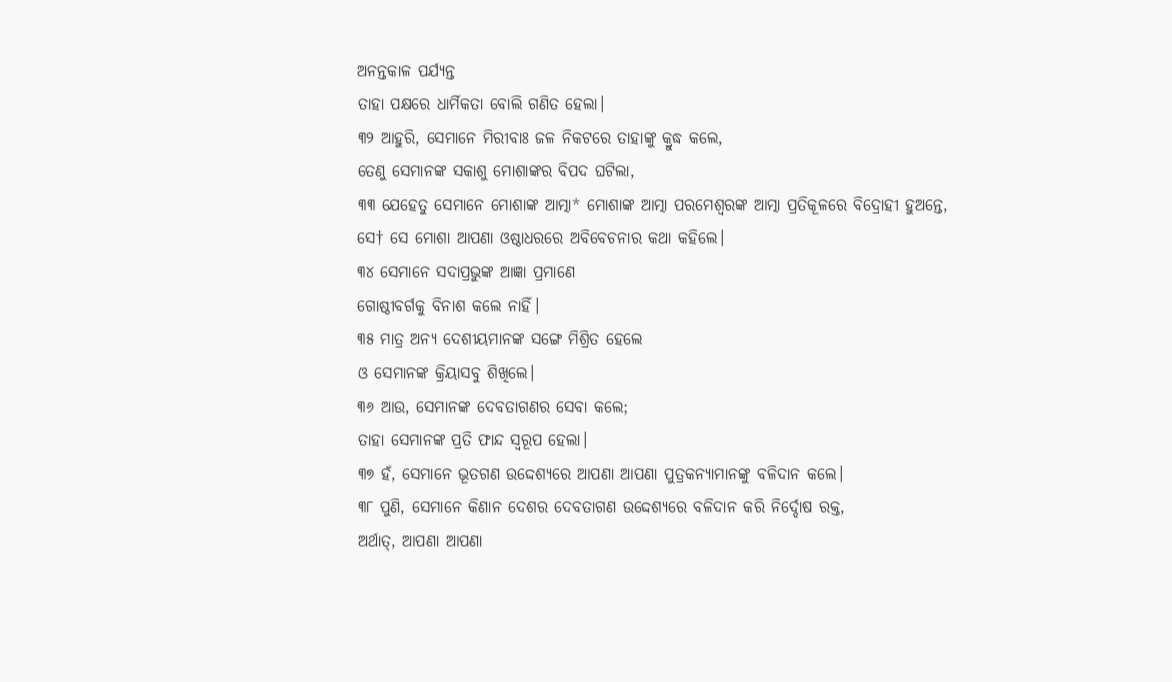ଅନନ୍ତକାଳ ପର୍ଯ୍ୟନ୍ତ
ତାହା ପକ୍ଷରେ ଧାର୍ମିକତା ବୋଲି ଗଣିତ ହେଲା।
୩୨ ଆହୁରି, ସେମାନେ ମିରୀବାଃ ଜଳ ନିକଟରେ ତାହାଙ୍କୁ କ୍ରୁଦ୍ଧ କଲେ,
ତେଣୁ ସେମାନଙ୍କ ସକାଶୁ ମୋଶାଙ୍କର ବିପଦ ଘଟିଲା,
୩୩ ଯେହେତୁ ସେମାନେ ମୋଶାଙ୍କ ଆତ୍ମା* ମୋଶାଙ୍କ ଆତ୍ମା ପରମେଶ୍ଵରଙ୍କ ଆତ୍ମା ପ୍ରତିକୂଳରେ ବିଦ୍ରୋହୀ ହୁଅନ୍ତେ,
ସେ† ସେ ମୋଶା ଆପଣା ଓଷ୍ଠାଧରରେ ଅବିବେଚନାର କଥା କହିଲେ।
୩୪ ସେମାନେ ସଦାପ୍ରଭୁଙ୍କ ଆଜ୍ଞା ପ୍ରମାଣେ
ଗୋଷ୍ଠୀବର୍ଗକୁ ବିନାଶ କଲେ ନାହିଁ।
୩୫ ମାତ୍ର ଅନ୍ୟ ଦେଶୀୟମାନଙ୍କ ସଙ୍ଗେ ମିଶ୍ରିତ ହେଲେ
ଓ ସେମାନଙ୍କ କ୍ରିୟାସବୁ ଶିଖିଲେ।
୩୬ ଆଉ, ସେମାନଙ୍କ ଦେବତାଗଣର ସେବା କଲେ;
ତାହା ସେମାନଙ୍କ ପ୍ରତି ଫାନ୍ଦ ସ୍ୱରୂପ ହେଲା।
୩୭ ହଁ, ସେମାନେ ଭୂତଗଣ ଉଦ୍ଦେଶ୍ୟରେ ଆପଣା ଆପଣା ପୁତ୍ରକନ୍ୟାମାନଙ୍କୁ ବଳିଦାନ କଲେ।
୩୮ ପୁଣି, ସେମାନେ କିଣାନ ଦେଶର ଦେବତାଗଣ ଉଦ୍ଦେଶ୍ୟରେ ବଳିଦାନ କରି ନିର୍ଦ୍ଦୋଷ ରକ୍ତ,
ଅର୍ଥାତ୍, ଆପଣା ଆପଣା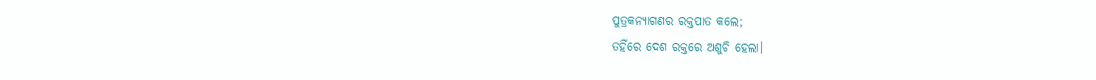ପୁତ୍ରକନ୍ୟାଗଣର ରକ୍ତପାତ କଲେ;
ତହିଁରେ ଦେଶ ରକ୍ତରେ ଅଶୁଚି ହେଲା।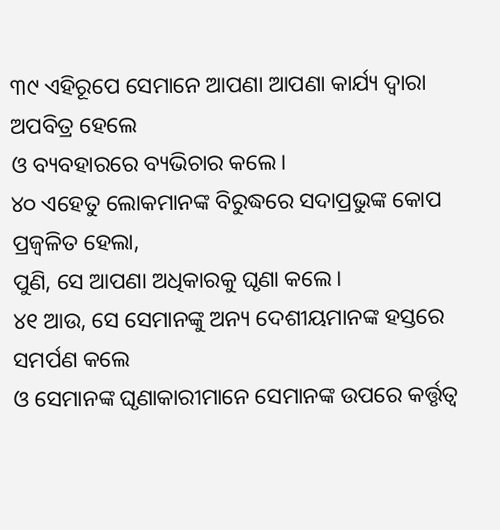୩୯ ଏହିରୂପେ ସେମାନେ ଆପଣା ଆପଣା କାର୍ଯ୍ୟ ଦ୍ୱାରା ଅପବିତ୍ର ହେଲେ
ଓ ବ୍ୟବହାରରେ ବ୍ୟଭିଚାର କଲେ।
୪୦ ଏହେତୁ ଲୋକମାନଙ୍କ ବିରୁଦ୍ଧରେ ସଦାପ୍ରଭୁଙ୍କ କୋପ ପ୍ରଜ୍ୱଳିତ ହେଲା,
ପୁଣି, ସେ ଆପଣା ଅଧିକାରକୁ ଘୃଣା କଲେ।
୪୧ ଆଉ, ସେ ସେମାନଙ୍କୁ ଅନ୍ୟ ଦେଶୀୟମାନଙ୍କ ହସ୍ତରେ ସମର୍ପଣ କଲେ
ଓ ସେମାନଙ୍କ ଘୃଣାକାରୀମାନେ ସେମାନଙ୍କ ଉପରେ କର୍ତ୍ତୃତ୍ୱ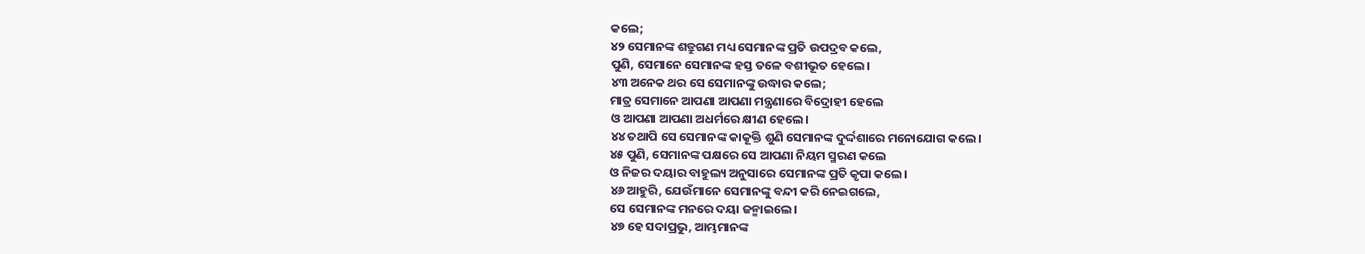କଲେ;
୪୨ ସେମାନଙ୍କ ଶତ୍ରୁଗଣ ମଧ୍ୟ ସେମାନଙ୍କ ପ୍ରତି ଉପଦ୍ରବ କଲେ,
ପୁଣି, ସେମାନେ ସେମାନଙ୍କ ହସ୍ତ ତଳେ ବଶୀଭୂତ ହେଲେ।
୪୩ ଅନେକ ଥର ସେ ସେମାନଙ୍କୁ ଉଦ୍ଧାର କଲେ;
ମାତ୍ର ସେମାନେ ଆପଣା ଆପଣା ମନ୍ତ୍ରଣାରେ ବିଦ୍ରୋହୀ ହେଲେ
ଓ ଆପଣା ଆପଣା ଅଧର୍ମରେ କ୍ଷୀଣ ହେଲେ।
୪୪ ତଥାପି ସେ ସେମାନଙ୍କ କାକୂକ୍ତି ଶୁଣି ସେମାନଙ୍କ ଦୁର୍ଦ୍ଦଶାରେ ମନୋଯୋଗ କଲେ।
୪୫ ପୁଣି, ସେମାନଙ୍କ ପକ୍ଷରେ ସେ ଆପଣା ନିୟମ ସ୍ମରଣ କଲେ
ଓ ନିଜର ଦୟାର ବାହୁଲ୍ୟ ଅନୁସାରେ ସେମାନଙ୍କ ପ୍ରତି କୃପା କଲେ।
୪୬ ଆହୁରି, ଯେଉଁମାନେ ସେମାନଙ୍କୁ ବନ୍ଦୀ କରି ନେଇଗଲେ,
ସେ ସେମାନଙ୍କ ମନରେ ଦୟା ଜନ୍ମାଇଲେ।
୪୭ ହେ ସଦାପ୍ରଭୁ, ଆମ୍ଭମାନଙ୍କ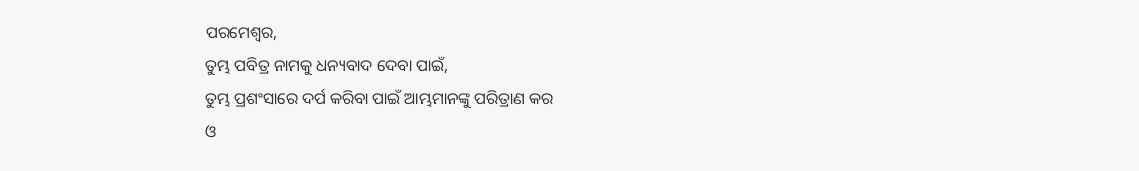ପରମେଶ୍ୱର,
ତୁମ୍ଭ ପବିତ୍ର ନାମକୁ ଧନ୍ୟବାଦ ଦେବା ପାଇଁ,
ତୁମ୍ଭ ପ୍ରଶଂସାରେ ଦର୍ପ କରିବା ପାଇଁ ଆମ୍ଭମାନଙ୍କୁ ପରିତ୍ରାଣ କର
ଓ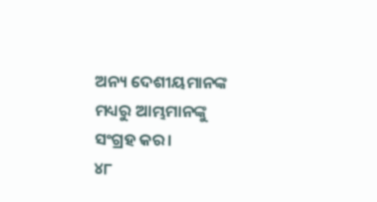ଅନ୍ୟ ଦେଶୀୟମାନଙ୍କ ମଧ୍ୟରୁ ଆମ୍ଭମାନଙ୍କୁ ସଂଗ୍ରହ କର।
୪୮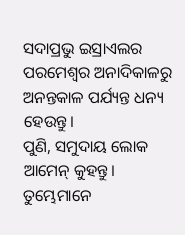ସଦାପ୍ରଭୁ ଇସ୍ରାଏଲର ପରମେଶ୍ୱର ଅନାଦିକାଳରୁ
ଅନନ୍ତକାଳ ପର୍ଯ୍ୟନ୍ତ ଧନ୍ୟ ହେଉନ୍ତୁ।
ପୁଣି, ସମୁଦାୟ ଲୋକ ଆମେନ୍ କୁହନ୍ତୁ।
ତୁମ୍ଭେମାନେ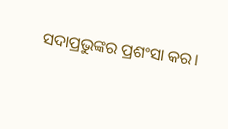ସଦାପ୍ରଭୁଙ୍କର ପ୍ରଶଂସା କର।